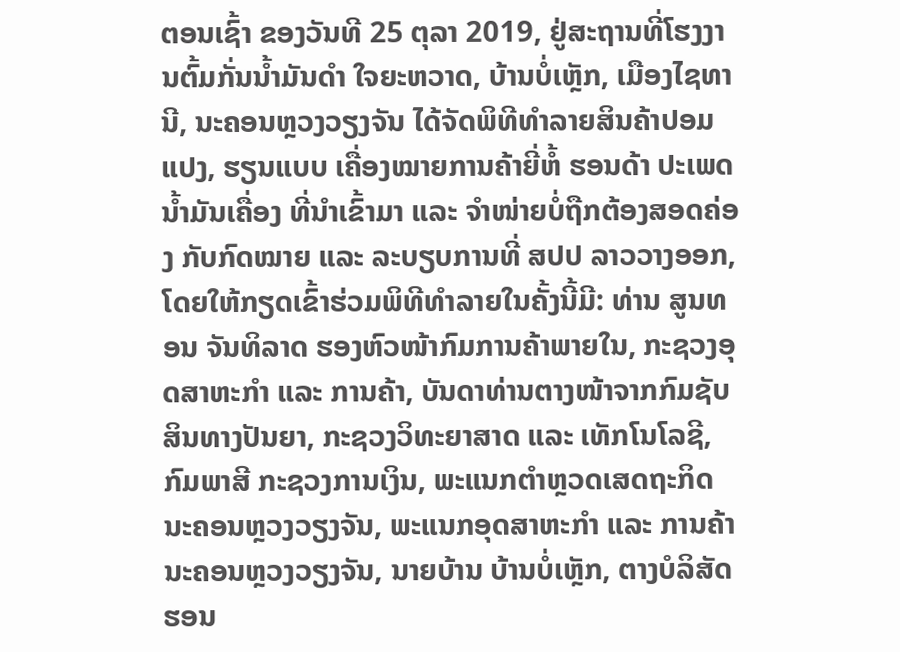ຕອນເຊົ້າ ຂອງວັນທີ 25 ຕຸລາ 2019, ຢູ່ສະຖານທີ່ໂຮງງານຕົ້ມກັ່ນນໍ້າມັນດໍາ ໃຈຍະຫວາດ, ບ້ານບໍ່ເຫຼັກ, ເມືອງໄຊທານີ, ນະຄອນຫຼວງວຽງຈັນ ໄດ້ຈັດພິທີທໍາລາຍສິນຄ້າປອມແປງ, ຮຽນແບບ ເຄື່ອງໝາຍການຄ້າຍີ່ຫໍ້ ຮອນດ້າ ປະເພດນໍ້າມັນເຄື່ອງ ທີ່ນໍາເຂົ້າມາ ແລະ ຈໍາໜ່າຍບໍ່ຖືກຕ້ອງສອດຄ່ອງ ກັບກົດໝາຍ ແລະ ລະບຽບການທີ່ ສປປ ລາວວາງອອກ, ໂດຍໃຫ້ກຽດເຂົ້າຮ່ວມພິທີທໍາລາຍໃນຄັ້ງນີ້ມີ: ທ່ານ ສູນທອນ ຈັນທິລາດ ຮອງຫົວໜ້າກົມການຄ້າພາຍໃນ, ກະຊວງອຸດສາຫະກໍາ ແລະ ການຄ້າ, ບັນດາທ່ານຕາງໜ້າຈາກກົມຊັບສິນທາງປັນຍາ, ກະຊວງວິທະຍາສາດ ແລະ ເທັກໂນໂລຊີ, ກົມພາສີ ກະຊວງການເງິນ, ພະແນກຕໍາຫຼວດເສດຖະກິດ ນະຄອນຫຼວງວຽງຈັນ, ພະແນກອຸດສາຫະກໍາ ແລະ ການຄ້າ ນະຄອນຫຼວງວຽງຈັນ, ນາຍບ້ານ ບ້ານບໍ່ເຫຼັກ, ຕາງບໍລິສັດຮອນ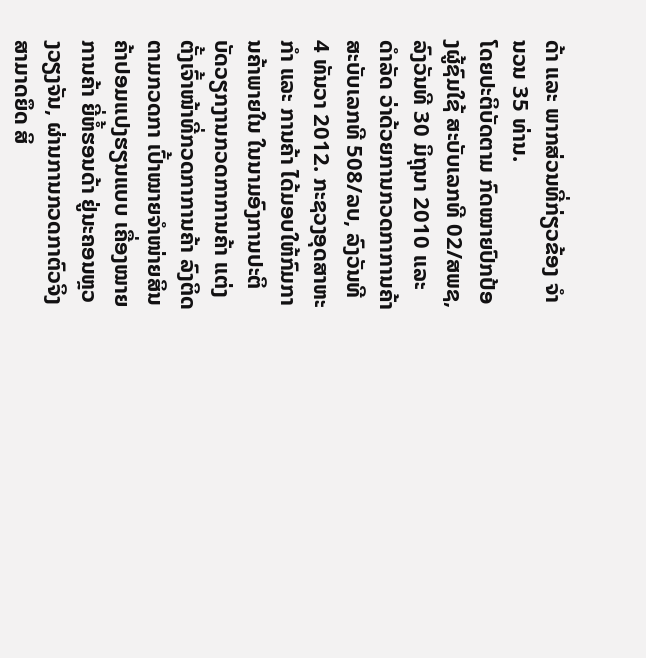ດ້າ ແລະ ພາກສ່ວນທີ່ກ່ຽວຂ້ອງ ຈໍານວນ 35 ທ່ານ.
ໂດຍປະຕິບັດຕາມ ກົດໝາຍປົກປ້ອງຜູ້ຊົມໃຊ້ ສະບັບເລກທີ 02/ສພຊ, ລົງວັນທີ 30 ມິຖຸນາ 2010 ແລະ ດໍາລັດ ວ່າດ້ວຍການກວດກາການຄ້າ ສະບັບເລກທີ 508/ລບ, ລົງວັນທີ 4 ທັນວາ 2012. ກະຊວງອຸດສາຫະກໍາ ແລະ ການຄ້າ ໄດ້ມອບໃຫ້ກົມການຄ້າພາຍໃນ ໃນນາມອົງການປະຕິບັດວຽກງານກວດກາການຄ້າ ແຕ່ງຕັ້ງເຈົ້າໜ້າທີ່ກວດກາການຄ້າ ລົງຕິດຕາມກວດກາ ເປົ້າໝາຍຈໍາໜ່າຍສິນຄ້າປອມແປງຮຽນແບບ ເຄື່ອງໝາຍການຄ້າ ຍີ່ຫໍ້ຮອນດ້າ ຢູ່ນະຄອນຫຼວງວຽງຈັນ, ຜ່ານການກວດກາຕົວຈິງສາມາດຍຶດ ສິ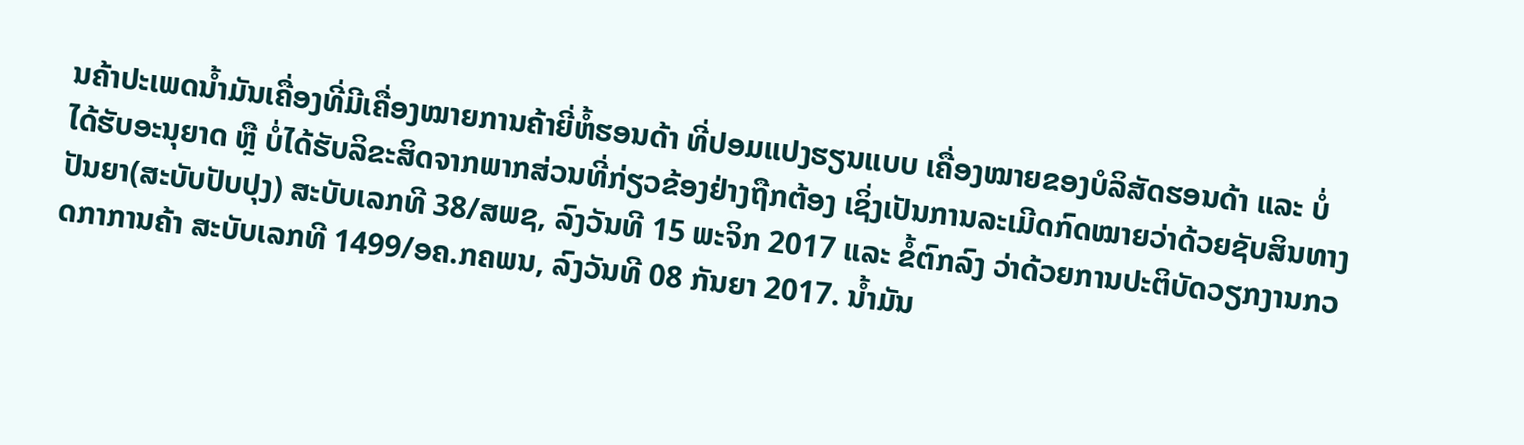ນຄ້າປະເພດນໍ້າມັນເຄື່ອງທີ່ມີເຄື່ອງໝາຍການຄ້າຍີ່ຫໍ້ຮອນດ້າ ທີ່ປອມແປງຮຽນແບບ ເຄື່ອງໝາຍຂອງບໍລິສັດຮອນດ້າ ແລະ ບໍ່ໄດ້ຮັບອະນຸຍາດ ຫຼື ບໍ່ໄດ້ຮັບລິຂະສິດຈາກພາກສ່ວນທີ່ກ່ຽວຂ້ອງຢ່າງຖືກຕ້ອງ ເຊິ່ງເປັນການລະເມີດກົດໝາຍວ່າດ້ວຍຊັບສິນທາງປັນຍາ(ສະບັບປັບປຸງ) ສະບັບເລກທີ 38/ສພຊ, ລົງວັນທີ 15 ພະຈິກ 2017 ແລະ ຂໍ້ຕົກລົງ ວ່າດ້ວຍການປະຕິບັດວຽກງານກວດກາການຄ້າ ສະບັບເລກທີ 1499/ອຄ.ກຄພນ, ລົງວັນທີ 08 ກັນຍາ 2017. ນໍ້າມັນ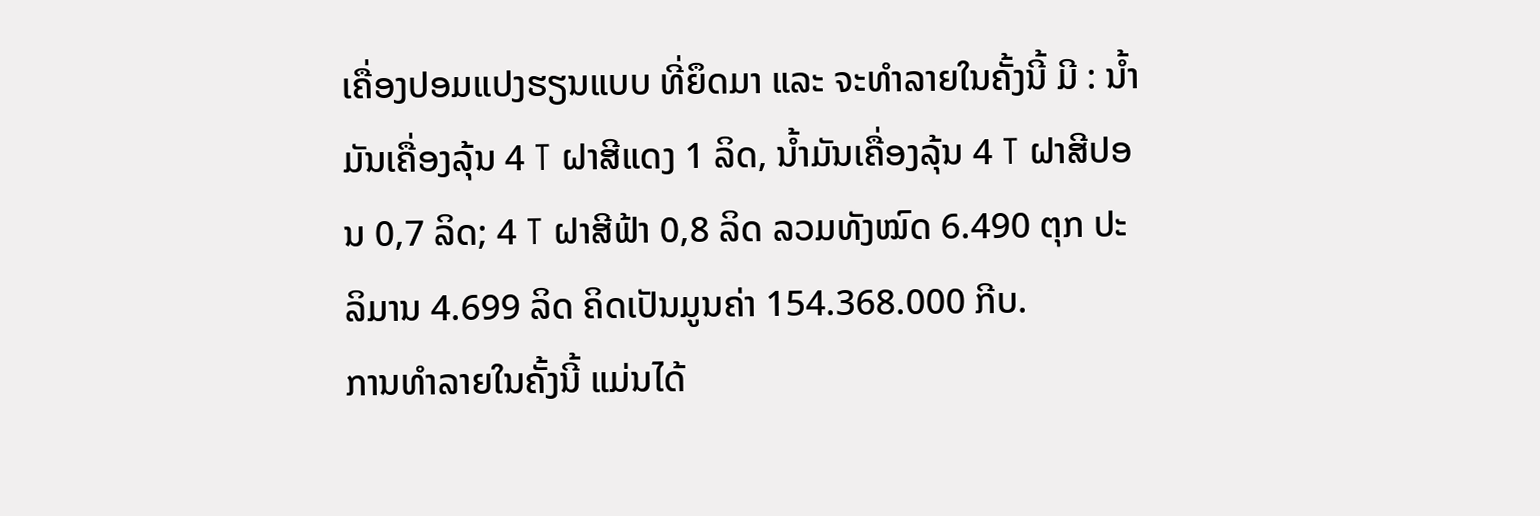ເຄື່ອງປອມແປງຮຽນແບບ ທີ່ຍຶດມາ ແລະ ຈະທໍາລາຍໃນຄັ້ງນີ້ ມີ : ນໍ້າມັນເຄື່ອງລຸ້ນ 4 T ຝາສີແດງ 1 ລິດ, ນ້ຳມັນເຄື່ອງລຸ້ນ 4 T ຝາສີປອນ 0,7 ລິດ; 4 T ຝາສີຟ້າ 0,8 ລິດ ລວມທັງໝົດ 6.490 ຕຸກ ປະລິມານ 4.699 ລິດ ຄິດເປັນມູນຄ່າ 154.368.000 ກີບ.
ການທໍາລາຍໃນຄັ້ງນີ້ ແມ່ນໄດ້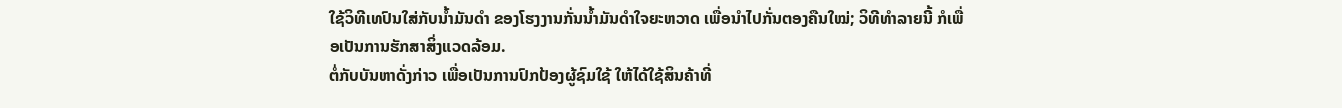ໃຊ້ວິທີເທປົນໃສ່ກັບນໍ້າມັນດໍາ ຂອງໂຮງງານກັ່ນນໍ້າມັນດໍາໃຈຍະຫວາດ ເພື່ອນໍາໄປກັ່ນຕອງຄືນໃໝ່; ວິທີທໍາລາຍນີ້ ກໍເພື່ອເປັນການຮັກສາສິ່ງແວດລ້ອມ.
ຕໍ່ກັບບັນຫາດັ່ງກ່າວ ເພື່ອເປັນການປົກປ້ອງຜູ້ຊົມໃຊ້ ໃຫ້ໄດ້ໃຊ້ສິນຄ້າທີ່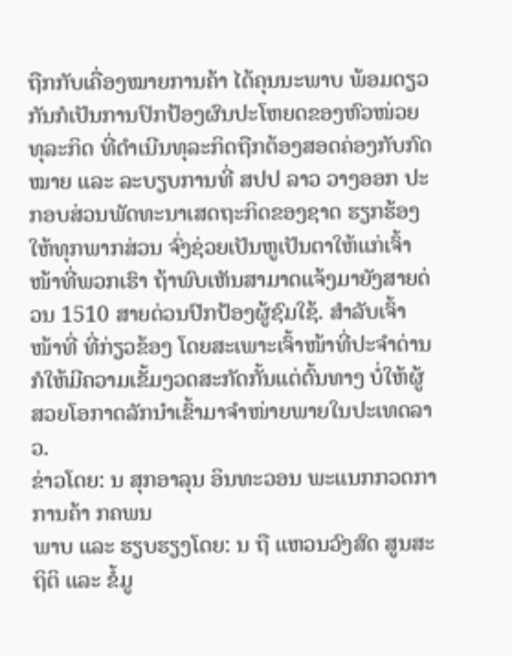ຖືກກັບເຄື່ອງໝາຍການຄ້າ ໄດ້ຄຸນນະພາບ ພ້ອມດຽວກັນກໍເປັນການປົກປ້ອງຜົນປະໂຫຍດຂອງຫົວໜ່ວຍທຸລະກິດ ທີ່ດໍາເນີນທຸລະກິດຖືກຕ້ອງສອດຄ່ອງກັບກົດໝາຍ ແລະ ລະບຽບການທີ່ ສປປ ລາວ ວາງອອກ ປະກອບສ່ວນພັດທະນາເສດຖະກິດຂອງຊາດ ຮຽກຮ້ອງໃຫ້ທຸກພາກສ່ວນ ຈົ່ງຊ່ວຍເປັນຫູເປັນຕາໃຫ້ແກ່ເຈົ້າໜ້າທີ່ພວກເຮົາ ຖ້າພົບເຫັນສາມາດແຈ້ງມາຍັງສາຍດ່ວນ 1510 ສາຍດ່ວນປົກປ້ອງຜູ້ຊົມໃຊ້. ສໍາລັບເຈົ້າໜ້າທີ່ ທີ່ກ່ຽວຂ້ອງ ໂດຍສະເພາະເຈົ້າໜ້າທີ່ປະຈໍາດ່ານ ກໍໃຫ້ມີຄວາມເຂັ້ມງວດສະກັດກັ້ນແຕ່ຕົ້ນທາງ ບໍ່ໃຫ້ຜູ້ສວຍໂອກາດລັກນໍາເຂົ້າມາຈໍາໜ່າຍພາຍໃນປະເທດລາວ.
ຂ່າວໂດຍ: ນ ສຸກອາລຸນ ອິນທະວອນ ພະແນກກວດກາການຄ້າ ກຄພນ
ພາບ ແລະ ຮຽບຮຽງໂດຍ: ນ ຖື ແຫວນວົງສົດ ສູນສະຖິຕິ ແລະ ຂໍ້ມູ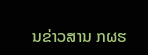ນຂ່າວສານ ກຜຮ